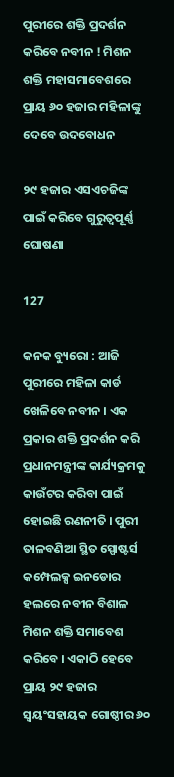ପୁରୀରେ ଶକ୍ତି ପ୍ରଦର୍ଶନ କରିବେ ନବୀନ ! ମିଶନ ଶକ୍ତି ମହାସମାବେଶରେ ପ୍ରାୟ ୬୦ ହଜାର ମହିଳାଙ୍କୁ ଦେବେ ଉଦବୋଧନ

୨୯ ହଜାର ଏସଏଚଜିଙ୍କ ପାଇଁ କରିବେ ଗୁରୁତ୍ୱପୂର୍ଣ୍ଣ ଘୋଷଣା

127

କନକ ବ୍ୟୁରୋ : ଆଜି ପୁରୀରେ ମହିଳା କାର୍ଡ ଖେଳିବେ ନବୀନ । ଏକ ପ୍ରକାର ଶକ୍ତି ପ୍ରଦର୍ଶନ କରି ପ୍ରଧାନମନ୍ତ୍ରୀଙ୍କ କାର୍ଯ୍ୟକ୍ରମକୁ କାଉଁଟର କରିବା ପାଇଁ ହୋଇଛି ରଣନୀତି । ପୁରୀ ତାଳବଣିଆ ସ୍ଥିତ ସ୍ପୋଷ୍ଟର୍ସ କମ୍ପେଲକ୍ସ ଇନଡୋର ହଲରେ ନବୀନ ବିଶାଳ ମିଶନ ଶକ୍ତି ସମାବେଶ କରିବେ । ଏକାଠି ହେବେ ପ୍ରାୟ ୨୯ ହଜାର ସ୍ୱୟଂସହାୟକ ଗୋଷ୍ଠୀର ୬୦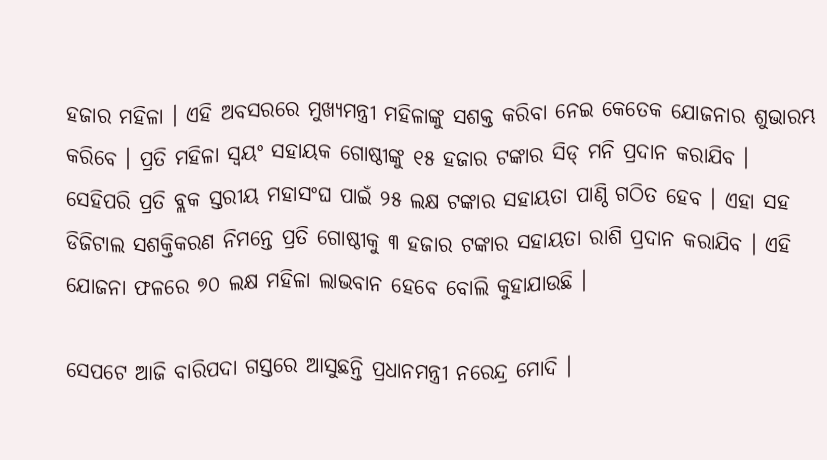ହଜାର ମହିଳା । ଏହି ଅବସରରେ ମୁଖ୍ୟମନ୍ତ୍ରୀ ମହିଳାଙ୍କୁ ସଶକ୍ତ କରିବା ନେଇ କେତେକ ଯୋଜନାର ଶୁଭାରମ୍ଭ କରିବେ । ପ୍ରତି ମହିଳା ସ୍ୱୟଂ ସହାୟକ ଗୋଷ୍ଠୀଙ୍କୁ ୧୫ ହଜାର ଟଙ୍କାର ସିଡ୍ ମନି ପ୍ରଦାନ କରାଯିବ । ସେହିପରି ପ୍ରତି ବ୍ଲକ ସ୍ତରୀୟ ମହାସଂଘ ପାଇଁ ୨୫ ଲକ୍ଷ ଟଙ୍କାର ସହାୟତା ପାଣ୍ଠି ଗଠିତ ହେବ । ଏହା ସହ ଡିଜିଟାଲ ସଶକ୍ତିକରଣ ନିମନ୍ତେ ପ୍ରତି ଗୋଷ୍ଠୀକୁ ୩ ହଜାର ଟଙ୍କାର ସହାୟତା ରାଶି ପ୍ରଦାନ କରାଯିବ । ଏହି ଯୋଜନା ଫଳରେ ୭୦ ଲକ୍ଷ ମହିଳା ଲାଭବାନ ହେବେ ବୋଲି କୁହାଯାଉଛି ।

ସେପଟେ ଆଜି ବାରିପଦା ଗସ୍ତରେ ଆସୁଛନ୍ତି ପ୍ରଧାନମନ୍ତ୍ରୀ ନରେନ୍ଦ୍ର ମୋଦି ।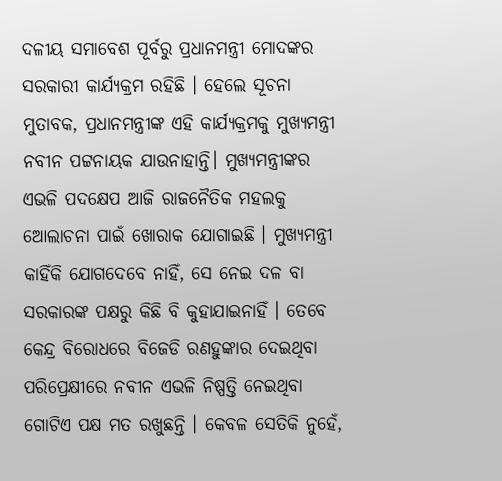ଦଳୀୟ ସମାବେଶ ପୂର୍ବରୁ ପ୍ରଧାନମନ୍ତ୍ରୀ ମୋଦଙ୍କର ସରକାରୀ କାର୍ଯ୍ୟକ୍ରମ ରହିଛି । ହେଲେ ସୂଚନା ମୁତାବକ, ପ୍ରଧାନମନ୍ତ୍ରୀଙ୍କ ଏହି କାର୍ଯ୍ୟକ୍ରମକୁ ମୁଖ୍ୟମନ୍ତ୍ରୀ ନବୀନ ପଟ୍ଟନାୟକ ଯାଉନାହାନ୍ତି। ମୁଖ୍ୟମନ୍ତ୍ରୀଙ୍କର ଏଭଳି ପଦକ୍ଷେପ ଆଜି ରାଜନୈତିକ ମହଲକୁ ଆେଲାଚନା ପାଇଁ ଖୋରାକ ଯୋଗାଇଛି । ମୁଖ୍ୟମନ୍ତ୍ରୀ କାହିଁକି ଯୋଗଦେବେ ନାହିଁ, ସେ ନେଇ ଦଳ ବା ସରକାରଙ୍କ ପକ୍ଷରୁ କିଛି ବି କୁହାଯାଇନାହିଁ । ତେବେ କେନ୍ଦ୍ର ବିରୋଧରେ ବିଜେଡି ରଣହୁଙ୍କାର ଦେଇଥିବା ପରିପ୍ରେକ୍ଷୀରେ ନବୀନ ଏଭଳି ନିଷ୍ପତ୍ତି ନେଇଥିବା ଗୋଟିଏ ପକ୍ଷ ମତ ରଖୁଛନ୍ତି । କେବଳ ସେତିକି ନୁହେଁ,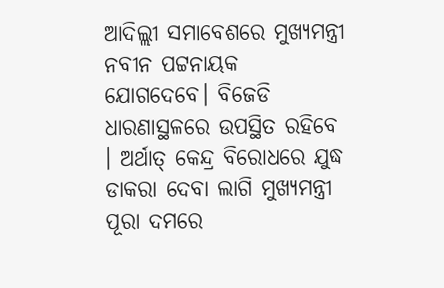ଆଦିଲ୍ଲୀ ସମାବେଶରେ ମୁଖ୍ୟମନ୍ତ୍ରୀ ନବୀନ ପଟ୍ଟନାୟକ ଯୋଗଦେବେ। ବିଜେଡି ଧାରଣାସ୍ଥଳରେ ଉପସ୍ଥିତ ରହିବେ । ଅର୍ଥାତ୍ କେନ୍ଦ୍ର ବିରୋଧରେ ଯୁଦ୍ଧ ଡାକରା ଦେବା ଲାଗି ମୁଖ୍ୟମନ୍ତ୍ରୀ ପୂରା ଦମରେ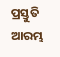ପ୍ରସ୍ତୁତି ଆରମ୍ଭ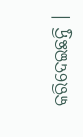କରିଦେଇଛନ୍ତି ।